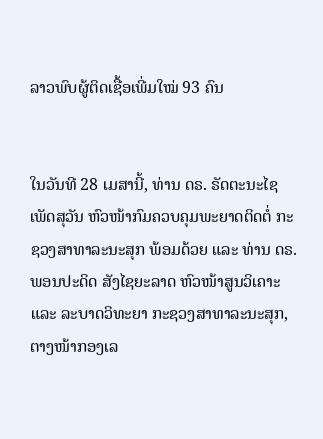ລາວພົບຜູ້ຕິດເຊື້ອເພີ່ມໃໝ່ 93 ຄົນ


ໃນວັນທີ 28 ເມສານີ້, ທ່ານ ດຣ. ຣັດຕະນະໄຊ ເພັດສຸວັນ ຫົວໜ້າກົມຄວບຄຸມພະຍາດຕິດຕໍ່ ກະຊວງສາທາລະນະສຸກ ພ້ອມດ້ວຍ ແລະ ທ່ານ ດຣ. ພອນປະດິດ ສັງໄຊຍະລາດ ຫົວໜ້າສູນວິເຄາະ ແລະ ລະບາດວິທະຍາ ກະຊວງສາທາລະນະສຸກ, ຕາງໜ້າກອງເລ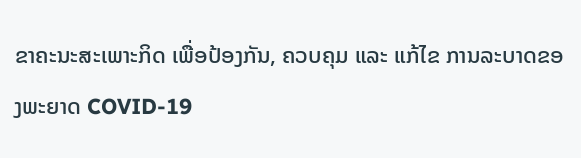ຂາຄະນະສະເພາະກິດ ເພື່ອປ້ອງກັນ, ຄວບຄຸມ ແລະ ແກ້ໄຂ ການລະບາດຂອງພະຍາດ COVID-19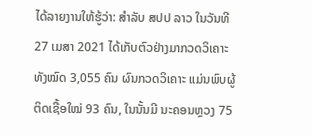ໄດ້ລາຍງານໃຫ້ຮູ້ວ່າ: ສຳລັບ ສປປ ລາວ ໃນວັນທີ 27 ເມສາ 2021 ໄດ້ເກັບຕົວຢ່າງມາກວດວິເຄາະທັງໝົດ 3,055 ຄົນ ຜົນກວດວິເຄາະ ແມ່ນພົບຜູ້ຕິດເຊື້ອໃໝ່ 93 ຄົນ, ໃນນັ້ນມີ ນະຄອນຫຼວງ 75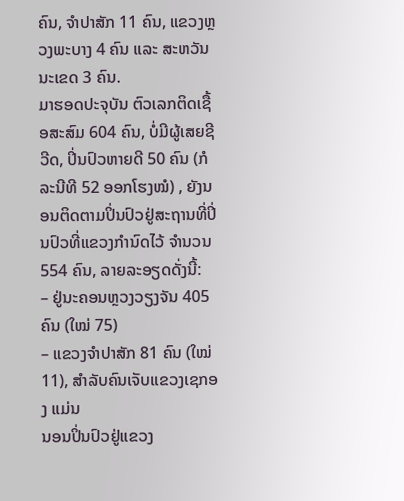ຄົນ, ຈຳປາສັກ 11 ຄົນ, ແຂວງຫຼວງພະບາງ 4 ຄົນ ແລະ ສະຫວັນນະເຂດ 3 ຄົນ.
ມາຮອດປະຈຸບັນ ຕົວເລກຕິດເຊື້ອສະສົມ 604 ຄົນ, ບໍ່ມີຜູ້ເສຍຊີວີດ, ປິ່ນປົວຫາຍດີ 50 ຄົນ (ກໍລະນີທີ 52 ອອກໂຮງໝໍ) , ຍັງນອນຕິດຕາມປິ່ນປົວຢູ່ສະຖານທີ່ປິ່ນປົວທີ່ແຂວງກຳນົດໄວ້ ຈຳນວນ 554 ຄົນ, ລາຍລະອຽດດັ່ງນີ້:
– ຢູ່ນະຄອນຫຼວງວຽງຈັນ 405 ຄົນ (ໃໝ່ 75)
– ແຂວງຈຳປາສັກ 81 ຄົນ (ໃໝ່ 11), ສຳລັບຄົນເຈັບແຂວງເຊກອງ ແມ່ນ
ນອນປິ່ນປົວຢູ່ແຂວງ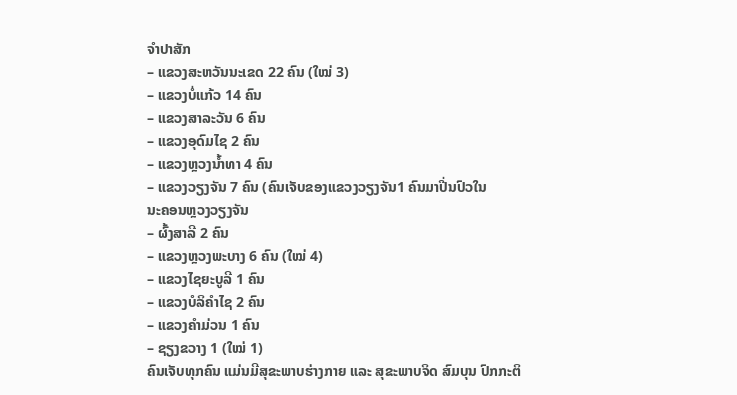ຈຳປາສັກ
– ແຂວງສະຫວັນນະເຂດ 22 ຄົນ (ໃໝ່ 3)
– ແຂວງບໍ່ແກ້ວ 14 ຄົນ
– ແຂວງສາລະວັນ 6 ຄົນ
– ແຂວງອຸດົມໄຊ 2 ຄົນ
– ແຂວງຫຼວງນ້ຳທາ 4 ຄົນ
– ແຂວງວຽງຈັນ 7 ຄົນ (ຄົນເຈັບຂອງແຂວງວຽງຈັນ1 ຄົນມາປີ່ນປົວໃນ
ນະຄອນຫຼວງວຽງຈັນ
– ຜົ້ງສາລີ 2 ຄົນ
– ແຂວງຫຼວງພະບາງ 6 ຄົນ (ໃໝ່ 4)
– ແຂວງໄຊຍະບູລີ 1 ຄົນ
– ແຂວງບໍລິຄຳໄຊ 2 ຄົນ
– ແຂວງຄຳມ່ວນ 1 ຄົນ
– ຊຽງຂວາງ 1 (ໃໝ່ 1)
ຄົນເຈັບທຸກຄົນ ແມ່ນມີສຸຂະພາບຮ່າງກາຍ ແລະ ສຸຂະພາບຈິດ ສົມບຸນ ປົກກະຕິ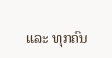ແລະ ທຸກຄົນ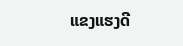ແຂງແຮງດີ